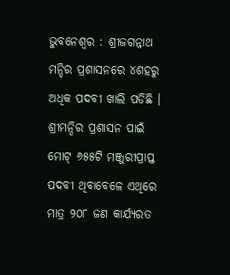ଭୁବନେଶ୍ୱର : ଶ୍ରୀଜଗନ୍ନାଥ ମନ୍ଦିର ପ୍ରଶାସନରେ ୪ଶହରୁ ଅଧିକ ପଦବୀ ଖାଲି ପଡିଛି । ଶ୍ରୀମନ୍ଦିର ପ୍ରଶାସନ ପାଇଁ ମୋଟ୍ ୬୫୫ଟି ମଞ୍ଜୁରୀପ୍ରାପ୍ତ ପଦବୀ ଥିବାବେଳେ ଏଥିରେ ମାତ୍ର ୨୦୮ ଜଣ କାର୍ଯ୍ୟରତ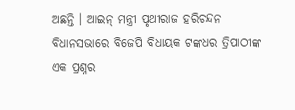ଅଛନ୍ତି । ଆଇନ୍ ମନ୍ତ୍ରୀ ପୃଥୀରାଜ ହରିଚନ୍ଦନ ବିଧାନସଭାରେ ବିଜେପି ବିଧାୟକ ଟଙ୍କଧର ତ୍ରିପାଠୀଙ୍କ ଏକ ପ୍ରଶ୍ନର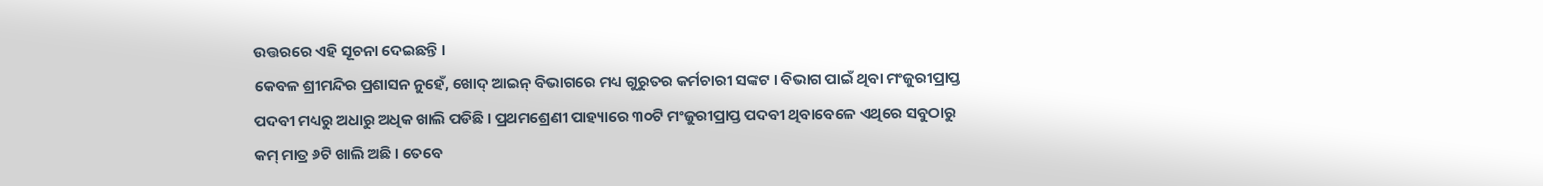ଉତ୍ତରରେ ଏହି ସୂଚନା ଦେଇଛନ୍ତି ।
କେବଳ ଶ୍ରୀମନ୍ଦିର ପ୍ରଶାସନ ନୁହେଁ, ଖୋଦ୍ ଆଇନ୍ ବିଭାଗରେ ମଧ୍ୟ ଗୁରୁତର କର୍ମଚାରୀ ସଙ୍କଟ । ବିଭାଗ ପାଇଁ ଥିବା ମଂଜୁରୀପ୍ରାପ୍ତ ପଦବୀ ମଧ୍ୟରୁ ଅଧାରୁ ଅଧିକ ଖାଲି ପଡିଛି । ପ୍ରଥମଶ୍ରେଣୀ ପାହ୍ୟାରେ ୩୦ଟି ମଂଜୁରୀପ୍ରାପ୍ତ ପଦବୀ ଥିବାବେଳେ ଏଥିରେ ସବୁଠାରୁ କମ୍ ମାତ୍ର ୬ଟି ଖାଲି ଅଛି । ତେବେ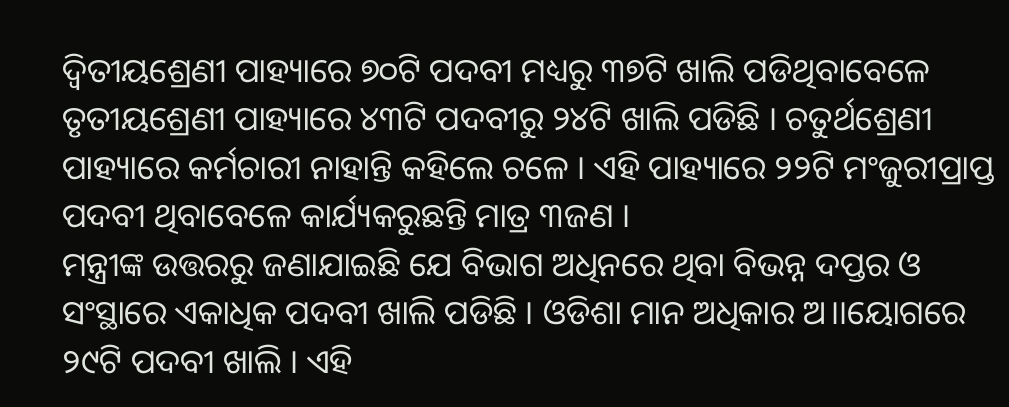ଦ୍ୱିତୀୟଶ୍ରେଣୀ ପାହ୍ୟାରେ ୭୦ଟି ପଦବୀ ମଧ୍ୟରୁ ୩୭ଟି ଖାଲି ପଡିଥିବାବେଳେ ତୃତୀୟଶ୍ରେଣୀ ପାହ୍ୟାରେ ୪୩ଟି ପଦବୀରୁ ୨୪ଟି ଖାଲି ପଡିଛି । ଚତୁର୍ଥଶ୍ରେଣୀ ପାହ୍ୟାରେ କର୍ମଚାରୀ ନାହାନ୍ତି କହିଲେ ଚଳେ । ଏହି ପାହ୍ୟାରେ ୨୨ଟି ମଂଜୁରୀପ୍ରାପ୍ତ ପଦବୀ ଥିବାବେଳେ କାର୍ଯ୍ୟକରୁଛନ୍ତି ମାତ୍ର ୩ଜଣ ।
ମନ୍ତ୍ରୀଙ୍କ ଉତ୍ତରରୁ ଜଣାଯାଇଛି ଯେ ବିଭାଗ ଅଧିନରେ ଥିବା ବିଭନ୍ନ ଦପ୍ତର ଓ ସଂସ୍ଥାରେ ଏକାଧିକ ପଦବୀ ଖାଲି ପଡିଛି । ଓଡିଶା ମାନ ଅଧିକାର ଅ।।ୟୋଗରେ ୨୯ଟି ପଦବୀ ଖାଲି । ଏହି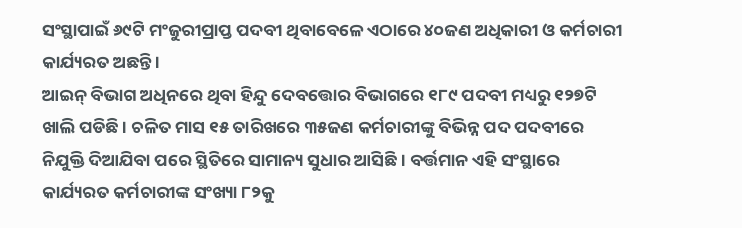ସଂସ୍ଥାପାଇଁ ୬୯ଟି ମଂଜୁରୀପ୍ରାପ୍ତ ପଦବୀ ଥିବାବେଳେ ଏଠାରେ ୪୦ଜଣ ଅଧିକାରୀ ଓ କର୍ମଚାରୀ କାର୍ଯ୍ୟରତ ଅଛନ୍ତି ।
ଆଇନ୍ ବିଭାଗ ଅଧିନରେ ଥିବା ହିନ୍ଦୁ ଦେବତ୍ତୋର ବିଭାଗରେ ୧୮୯ ପଦବୀ ମଧ୍ୟରୁ ୧୨୭ଟି ଖାଲି ପଡିଛି । ଚଳିତ ମାସ ୧୫ ତାରିଖରେ ୩୫ଜଣ କର୍ମଚାରୀଙ୍କୁ ବିଭିନ୍ନ ପଦ ପଦବୀରେ ନିଯୁକ୍ତି ଦିଆଯିବା ପରେ ସ୍ଥିତିରେ ସାମାନ୍ୟ ସୁଧାର ଆସିଛି । ବର୍ତ୍ତମାନ ଏହି ସଂସ୍ଥାରେ କାର୍ଯ୍ୟରତ କର୍ମଚାରୀଙ୍କ ସଂଖ୍ୟା ୮୨କୁ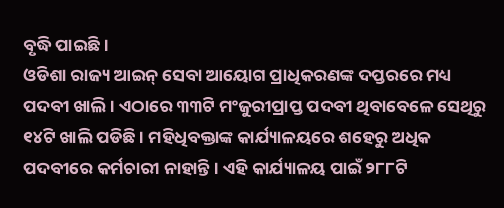ବୃଦ୍ଧି ପାଇଛି ।
ଓଡିଶା ରାଜ୍ୟ ଆଇନ୍ ସେବା ଆୟୋଗ ପ୍ରାଧିକରଣଙ୍କ ଦପ୍ତରରେ ମଧ୍ୟ ପଦବୀ ଖାଲି । ଏଠାରେ ୩୩ଟି ମଂଜୁରୀପ୍ରାପ୍ତ ପଦବୀ ଥିବାବେଳେ ସେଥିରୁ ୧୪ଟି ଖାଲି ପଡିଛି । ମହିଧିବକ୍ତାଙ୍କ କାର୍ଯ୍ୟାଳୟରେ ଶହେରୁ ଅଧିକ ପଦବୀରେ କର୍ମଚାରୀ ନାହାନ୍ତି । ଏହି କାର୍ଯ୍ୟାଳୟ ପାଇଁ ୨୮୮ଟି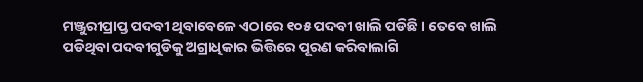ମଞ୍ଜୁରୀପ୍ରାପ୍ତ ପଦବୀ ଥିବାବେଳେ ଏଠାରେ ୧୦୫ ପଦବୀ ଖାଲି ପଡିଛି । ତେବେ ଖାଲି ପଡିଥିବା ପଦବୀଗୁଡିକୁ ଅଗ୍ରାଧିକାର ଭିତ୍ତିରେ ପୂରଣ କରିବାଲାଗି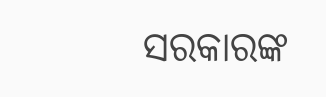ସରକାରଙ୍କ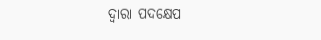ଦ୍ୱାରା ପଦକ୍ଷେପ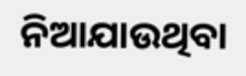ନିଆଯାଉଥିବା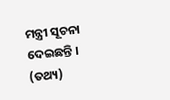ମନ୍ତ୍ରୀ ସୂଚନା ଦେଇଛନ୍ତି । (ତଥ୍ୟ)